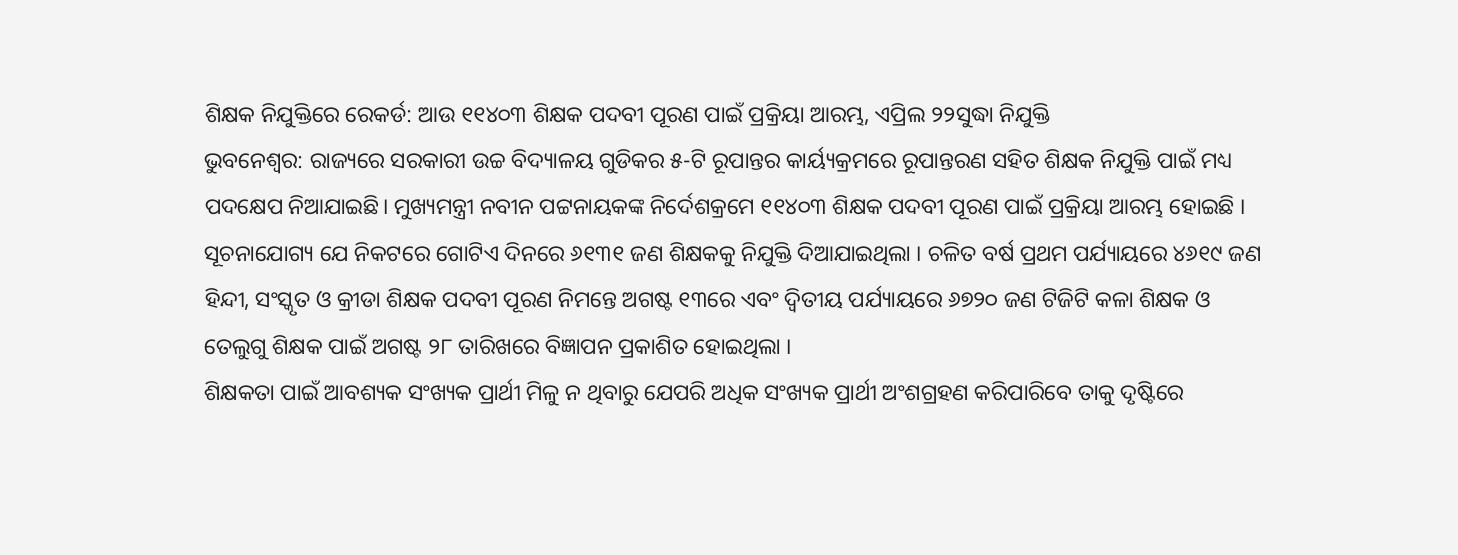ଶିକ୍ଷକ ନିଯୁକ୍ତିରେ ରେକର୍ଡ: ଆଉ ୧୧୪୦୩ ଶିକ୍ଷକ ପଦବୀ ପୂରଣ ପାଇଁ ପ୍ରକ୍ରିୟା ଆରମ୍ଭ, ଏପ୍ରିଲ ୨୨ସୁଦ୍ଧା ନିଯୁକ୍ତି
ଭୁବନେଶ୍ୱର: ରାଜ୍ୟରେ ସରକାରୀ ଉଚ୍ଚ ବିଦ୍ୟାଳୟ ଗୁଡିକର ୫-ଟି ରୂପାନ୍ତର କାର୍ୟ୍ୟକ୍ରମରେ ରୂପାନ୍ତରଣ ସହିତ ଶିକ୍ଷକ ନିଯୁକ୍ତି ପାଇଁ ମଧ୍ୟ ପଦକ୍ଷେପ ନିଆଯାଇଛି। ମୁଖ୍ୟମନ୍ତ୍ରୀ ନବୀନ ପଟ୍ଟନାୟକଙ୍କ ନିର୍ଦେଶକ୍ରମେ ୧୧୪୦୩ ଶିକ୍ଷକ ପଦବୀ ପୂରଣ ପାଇଁ ପ୍ରକ୍ରିୟା ଆରମ୍ଭ ହୋଇଛି । ସୂଚନାଯୋଗ୍ୟ ଯେ ନିକଟରେ ଗୋଟିଏ ଦିନରେ ୬୧୩୧ ଜଣ ଶିକ୍ଷକକୁ ନିଯୁକ୍ତି ଦିଆଯାଇଥିଲା । ଚଳିତ ବର୍ଷ ପ୍ରଥମ ପର୍ଯ୍ୟାୟରେ ୪୬୧୯ ଜଣ ହିନ୍ଦୀ, ସଂସ୍କୃତ ଓ କ୍ରୀଡା ଶିକ୍ଷକ ପଦବୀ ପୂରଣ ନିମନ୍ତେ ଅଗଷ୍ଟ ୧୩ରେ ଏବଂ ଦ୍ବିତୀୟ ପର୍ଯ୍ୟାୟରେ ୬୭୨୦ ଜଣ ଟିଜିଟି କଳା ଶିକ୍ଷକ ଓ ତେଲୁଗୁ ଶିକ୍ଷକ ପାଇଁ ଅଗଷ୍ଟ ୨୮ ତାରିଖରେ ବିଜ୍ଞାପନ ପ୍ରକାଶିତ ହୋଇଥିଲା ।
ଶିକ୍ଷକତା ପାଇଁ ଆବଶ୍ୟକ ସଂଖ୍ୟକ ପ୍ରାର୍ଥୀ ମିଳୁ ନ ଥିବାରୁ ଯେପରି ଅଧିକ ସଂଖ୍ୟକ ପ୍ରାର୍ଥୀ ଅଂଶଗ୍ରହଣ କରିପାରିବେ ତାକୁ ଦୃଷ୍ଟିରେ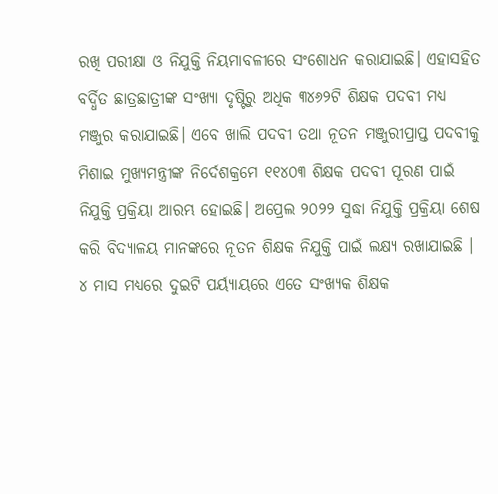ରଖି ପରୀକ୍ଷା ଓ ନିଯୁକ୍ତି ନିୟମାବଳୀରେ ସଂଶୋଧନ କରାଯାଇଛି। ଏହାସହିତ ବର୍ଦ୍ଧିତ ଛାତ୍ରଛାତ୍ରୀଙ୍କ ସଂଖ୍ୟା ଦୃଷ୍ଟିରୁ ଅଧିକ ୩୪୬୨ଟି ଶିକ୍ଷକ ପଦବୀ ମଧ୍ୟ ମଞ୍ଜୁର କରାଯାଇଛି। ଏବେ ଖାଲି ପଦବୀ ତଥା ନୂତନ ମଞ୍ଜୁରୀପ୍ରାପ୍ତ ପଦବୀକୁ ମିଶାଇ ମୁଖ୍ୟମନ୍ତ୍ରୀଙ୍କ ନିର୍ଦେଶକ୍ରମେ ୧୧୪୦୩ ଶିକ୍ଷକ ପଦବୀ ପୂରଣ ପାଇଁ ନିଯୁକ୍ତି ପ୍ରକ୍ରିୟା ଆରମ୍ଭ ହୋଇଛି। ଅପ୍ରେଲ ୨୦୨୨ ସୁଦ୍ଧା ନିଯୁକ୍ତି ପ୍ରକ୍ରିୟା ଶେଷ କରି ବିଦ୍ୟାଳୟ ମାନଙ୍କରେ ନୂତନ ଶିକ୍ଷକ ନିଯୁକ୍ତି ପାଇଁ ଲକ୍ଷ୍ୟ ରଖାଯାଇଛି ।
୪ ମାସ ମଧ୍ୟରେ ଦୁଇଟି ପର୍ୟ୍ୟାୟରେ ଏତେ ସଂଖ୍ୟକ ଶିକ୍ଷକ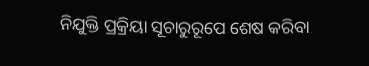ନିଯୁକ୍ତି ପ୍ରକ୍ରିୟା ସୂଚାରୁରୂପେ ଶେଷ କରିବା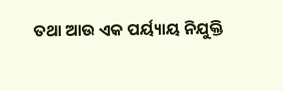ତଥା ଆଉ ଏକ ପର୍ୟ୍ୟାୟ ନିଯୁକ୍ତି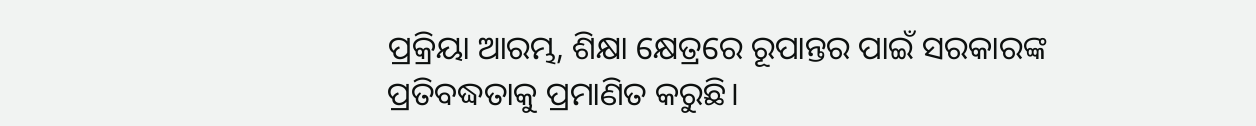ପ୍ରକ୍ରିୟା ଆରମ୍ଭ, ଶିକ୍ଷା କ୍ଷେତ୍ରରେ ରୂପାନ୍ତର ପାଇଁ ସରକାରଙ୍କ ପ୍ରତିବଦ୍ଧତାକୁ ପ୍ରମାଣିତ କରୁଛି।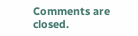Comments are closed.